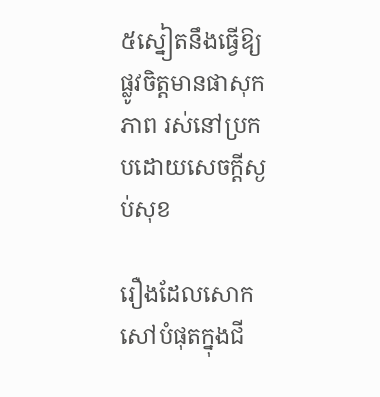៥ស្នៀតនឹងធ្វើឱ្យផ្លូវចិត្តមានផាសុកភាព រស់នៅប្រកបដោយសេចក្ដីស្ងប់សុខ

រឿងដែលសោកសៅបំផុតក្នុងជី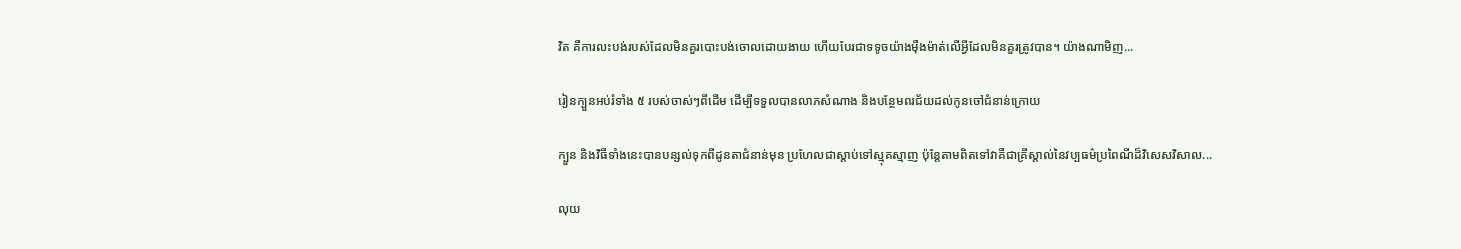វិត គឺការលះបង់របស់ដែលមិនគួរបោះបង់ចោលដោយងាយ ហើយបែរជាទទូចយ៉ាងម៉ឺងម៉ាត់លើអ្វីដែលមិនគួរត្រូវបាន។ យ៉ាងណាមិញ...

រៀនក្បួនអប់រំទាំង ៥ របស់ចាស់ៗពីដើម ដើម្បីទទួលបានលាភសំណាង និងបន្ថែមពរជ័យដល់កូនចៅជំនាន់ក្រោយ

ក្បួន និងវិធីទាំងនេះបានបន្សល់ទុកពីដូនតាជំនាន់មុន ប្រហែលជាស្តាប់ទៅស្មុគស្មាញ ប៉ុន្តែតាមពិតទៅវាគឺជាគ្រីស្តាល់នៃវប្បធម៌ប្រពៃណីដ៏វិសេសវិសាល...

លុយ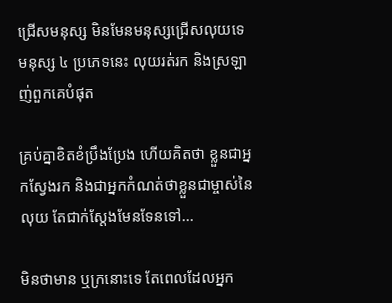ជ្រើសមនុស្ស មិនមែនមនុស្សជ្រើសលុយទេ មនុស្ស ៤ ប្រភេទនេះ លុយរត់រក និងស្រឡាញ់ពួកគេបំផុត

គ្រប់គ្នាខិតខំប្រឹងប្រែង ហើយគិតថា ខ្លួនជាអ្នកស្វែងរក និងជាអ្នកកំណត់ថាខ្លួនជាម្ចាស់នៃលុយ តែជាក់ស្ដែងមែនទែនទៅ...

មិនថាមាន ឬក្រនោះទេ តែពេលដែលអ្នក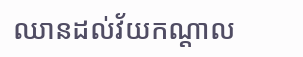ឈានដល់វ័យកណ្ដាល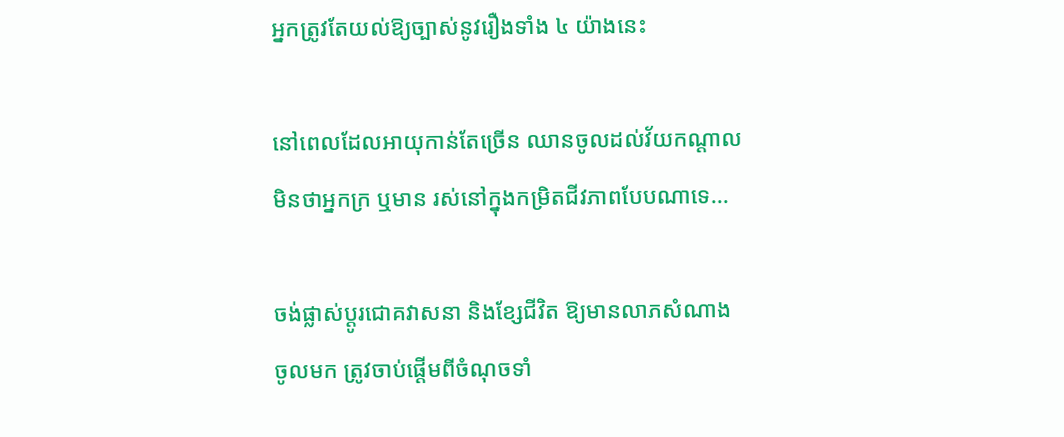អ្នកត្រូវតែយល់ឱ្យច្បាស់នូវរឿងទាំង ៤ យ៉ាងនេះ

នៅពេលដែលអាយុកាន់តែច្រើន ឈានចូលដល់វ័យកណ្ដាល មិនថាអ្នកក្រ ឬមាន រស់នៅក្នុងកម្រិតជីវភាពបែបណាទេ...

ចង់ផ្លាស់ប្ដូរជោគវាសនា និងខ្សែជីវិត ឱ្យមានលាភសំណាងចូលមក ត្រូវចាប់ផ្ដើមពីចំណុចទាំ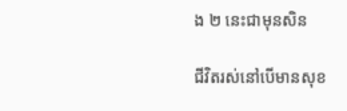ង ២ នេះជាមុនសិន

ជីវិតរស់នៅបើមានសុខ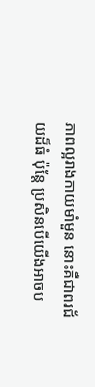ភាពល្អរាងកាយមាំមួន នោះគឺជាពរជ័យដ៏ធំ ប៉ុន្តែ ប្រសិនបើយើងអាចប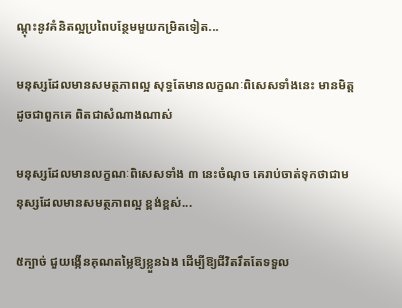ណ្ដុះនូវគំនិតល្អប្រពៃបន្ថែមមួយកម្រិតទៀត...

មនុស្សដែលមានសមត្ថភាពល្អ សុទ្ធតែមានលក្ខណៈពិសេសទាំងនេះ មានមិត្តដូចជាពួកគេ ពិតជាសំណាងណាស់

មនុស្សដែលមានលក្ខណៈពិសេសទាំង ៣ នេះចំណុច គេរាប់ចាត់ទុកថាជាមនុស្សដែលមានសមត្ថភាពល្អ ខ្ពង់ខ្ពស់...

៥ក្បាច់ ជួយង្កើនគុណតម្លៃឱ្យខ្លួនឯង ដើម្បីឱ្យជីវិតរឹតតែទទួល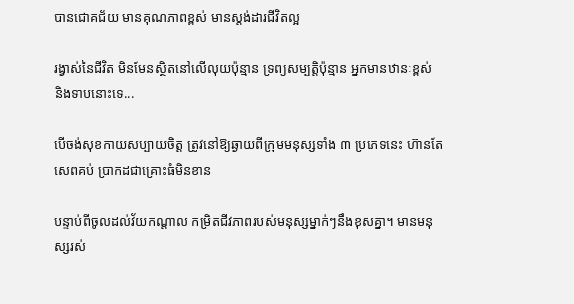បានជោគជ័យ មានគុណភាពខ្ពស់ មានស្ដង់ដារជីវិតល្អ

រង្វាស់នៃជីវិត មិនមែនស្ថិតនៅលើលុយប៉ុន្មាន ទ្រព្យសម្បត្តិប៉ុន្មាន អ្នកមានឋានៈខ្ពស់ និងទាបនោះទេ...

បើចង់សុខកាយសប្បាយចិត្ត ត្រូវនៅឱ្យឆ្ងាយពីក្រុមមនុស្សទាំង ៣ ប្រភេទនេះ ហ៊ានតែសេពគប់ ប្រាកដជាគ្រោះធំមិនខាន

បន្ទាប់ពីចូលដល់វ័យកណ្តាល កម្រិតជីវភាពរបស់មនុស្សម្នាក់ៗនឹងខុសគ្នា។ មានមនុស្សរស់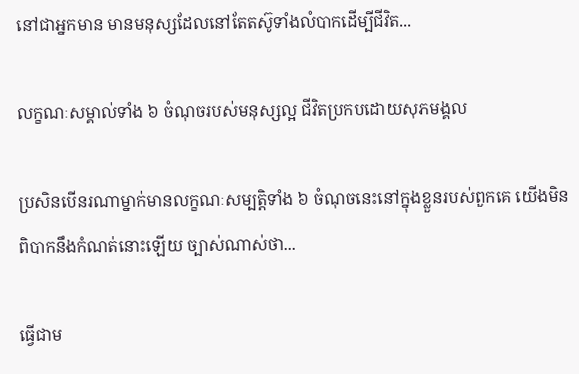នៅជាអ្នកមាន មានមនុស្សដែលនៅតែតស៊ូទាំងលំបាកដើម្បីជីវិត...

លក្ខណៈសម្គាល់ទាំង ៦ ចំណុចរបស់មនុស្សល្អ ជីវិតប្រកបដោយសុភមង្គល

ប្រសិនបើនរណាម្នាក់មានលក្ខណៈសម្បត្តិទាំង ៦ ចំណុចនេះនៅក្នុងខ្លួនរបស់ពួកគេ យើងមិនពិបាកនឹងកំណត់នោះឡើយ ច្បាស់ណាស់ថា...

ធ្វើជាម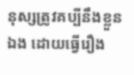នុស្សត្រូវគប្បីនឹងខ្លួនឯង ដោយធ្វើរឿង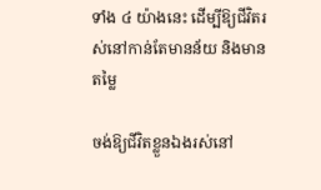ទាំង ៤ យ៉ាងនេះ ដើម្បីឱ្យជីវិតរស់នៅកាន់តែមានន័យ និងមានតម្លៃ

ចង់ឱ្យជីវិតខ្លួនឯងរស់នៅ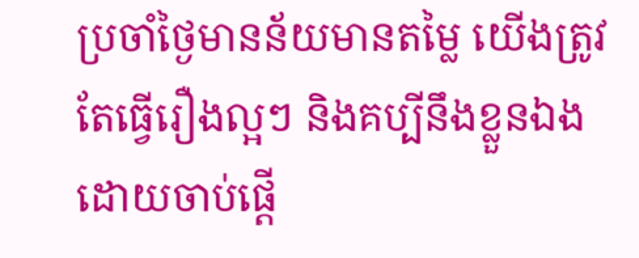ប្រចាំថ្ងៃមានន័យមានតម្លៃ យើងត្រូវតែធ្វើរឿងល្អៗ និងគប្បីនឹងខ្លួនឯង ដោយចាប់ផ្ដើ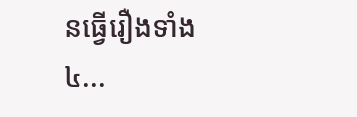នធ្វើរឿងទាំង ៤...